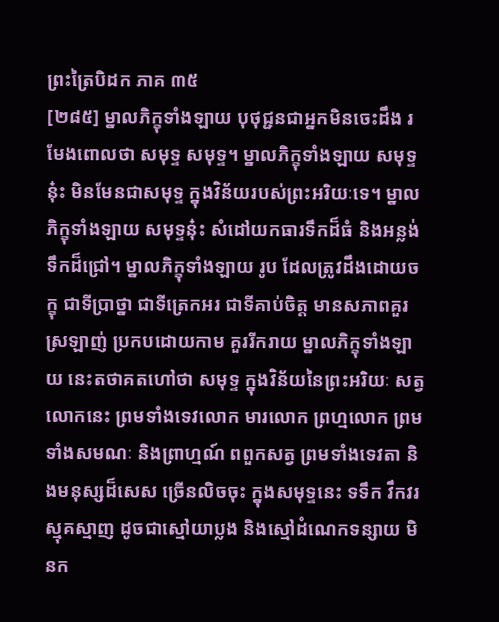ព្រះត្រៃបិដក ភាគ ៣៥
[២៨៥] ម្នាលភិក្ខុទាំងឡាយ បុថុជ្ជនជាអ្នកមិនចេះដឹង រមែងពោលថា សមុទ្ទ សមុទ្ទ។ ម្នាលភិក្ខុទាំងឡាយ សមុទ្ទនុ៎ះ មិនមែនជាសមុទ្ទ ក្នុងវិន័យរបស់ព្រះអរិយៈទេ។ ម្នាលភិក្ខុទាំងឡាយ សមុទ្ទនុ៎ះ សំដៅយកធារទឹកដ៏ធំ និងអន្លង់ទឹកដ៏ជ្រៅ។ ម្នាលភិក្ខុទាំងឡាយ រូប ដែលត្រូវដឹងដោយចក្ខុ ជាទីប្រាថ្នា ជាទីត្រេកអរ ជាទីគាប់ចិត្ត មានសភាពគួរស្រឡាញ់ ប្រកបដោយកាម គួររីករាយ ម្នាលភិក្ខុទាំងឡាយ នេះតថាគតហៅថា សមុទ្ទ ក្នុងវិន័យនៃព្រះអរិយៈ សត្វលោកនេះ ព្រមទាំងទេវលោក មារលោក ព្រហ្មលោក ព្រមទាំងសមណៈ និងព្រាហ្មណ៍ ពពួកសត្វ ព្រមទាំងទេវតា និងមនុស្សដ៏សេស ច្រើនលិចចុះ ក្នុងសមុទ្ទនេះ ទទឹក វឹកវរ ស្មុគស្មាញ ដូចជាស្មៅយាប្លង និងស្មៅដំណេកទន្សាយ មិនក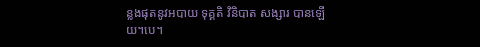ន្លងផុតនូវអបាយ ទុគ្គតិ វិនិបាត សង្សារ បានឡើយ។បេ។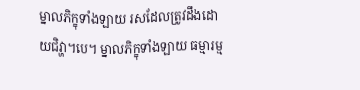ម្នាលភិក្ខុទាំងឡាយ រសដែលត្រូវដឹងដោយជិវ្ហា។បេ។ ម្នាលភិក្ខុទាំងឡាយ ធម្មារម្ម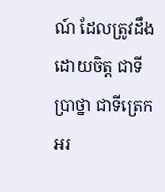ណ៍ ដែលត្រូវដឹងដោយចិត្ត ជាទីប្រាថ្នា ជាទីត្រេកអរ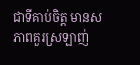ជាទីគាប់ចិត្ត មានសភាពគួរស្រឡាញ់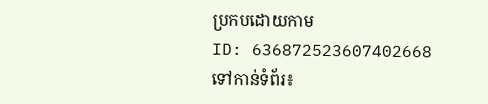ប្រកបដោយកាម
ID: 636872523607402668
ទៅកាន់ទំព័រ៖